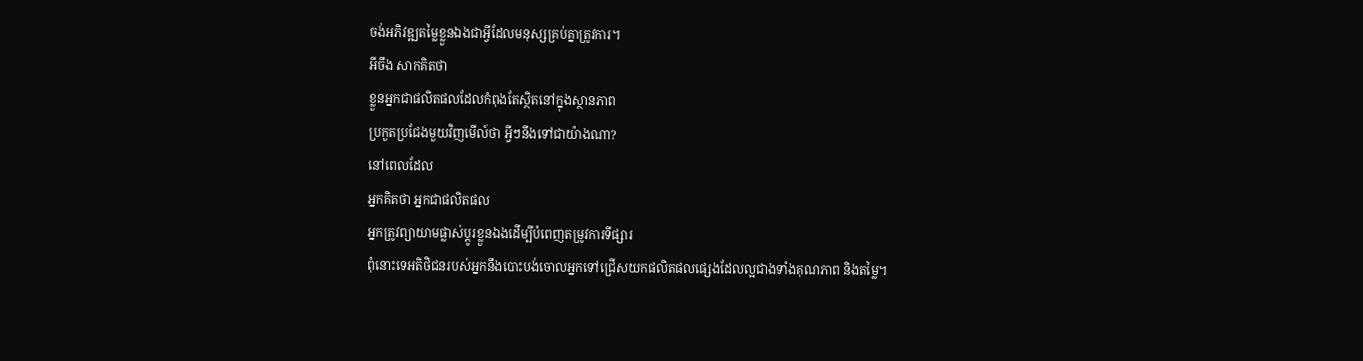ចង់អភិវឌ្ឍតម្លៃខ្លួនឯងជាអ្វីដែលមនុស្សគ្រប់គ្នាត្រូវការ។
អីចឹង សាកគិតថា
ខ្លួនអ្នកជាផលិតផលដែលកំពុងតែស្ថិតនៅក្នុងស្ថានភាព
ប្រកួតប្រជែងមួយវិញមើល៍ថា អ្វីៗនឹងទៅជាយ៉ាងណា?
នៅពេលដែល
អ្នកគិតថា អ្នកជាផលិតផល
អ្នកត្រូវព្យាយាមផ្លាស់ប្ដូរខ្លួនឯងដើម្បីបំពេញតម្រូវការទីផ្សារ
ពុំនោះទេអតិថិជនរបស់អ្នកនឹងបោះបង់ចោលអ្នកទៅជ្រើសយកផលិតផលផ្សេងដែលល្អជាងទាំងគុណភាព និងតម្លៃ។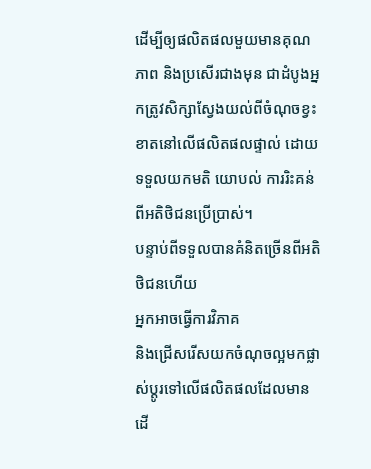ដើម្បីឲ្យផលិតផលមួយមានគុណភាព និងប្រសើរជាងមុន ជាដំបូងអ្នកត្រូវសិក្សាស្វែងយល់ពីចំណុចខ្វះខាតនៅលើផលិតផលផ្ទាល់ ដោយទទួលយកមតិ យោបល់ ការរិះគន់ ពីអតិថិជនប្រើប្រាស់។
បន្ទាប់ពីទទួលបានគំនិតច្រើនពីអតិថិជនហើយ
អ្នកអាចធ្វើការវិភាគ
និងជ្រើសរើសយកចំណុចល្អមកផ្លាស់ប្ដូរទៅលើផលិតផលដែលមានដើ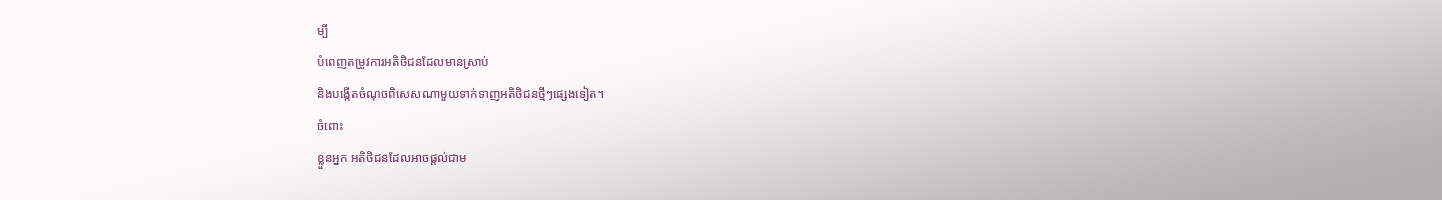ម្បី
បំពេញតម្រូវការអតិថិជនដែលមានស្រាប់
និងបង្កើតចំណុចពិសេសណាមួយទាក់ទាញអតិថិជនថ្មីៗផ្សេងទៀត។
ចំពោះ
ខ្លួនអ្នក អតិថិជនដែលអាចផ្ដល់ជាម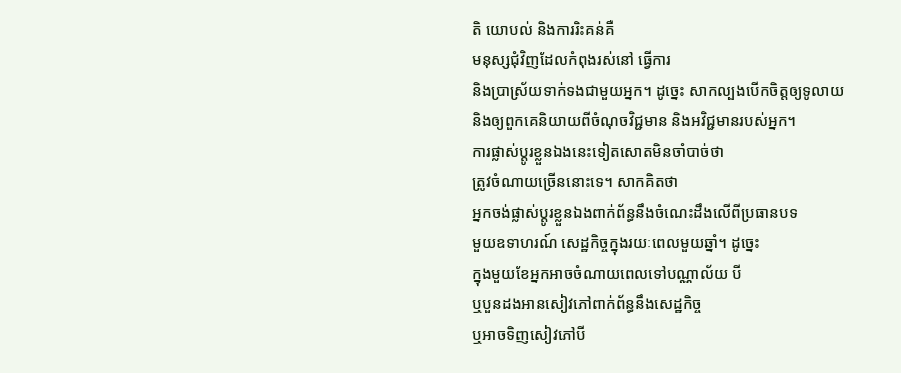តិ យោបល់ និងការរិះគន់គឺ
មនុស្សជុំវិញដែលកំពុងរស់នៅ ធ្វើការ
និងប្រាស្រ័យទាក់ទងជាមួយអ្នក។ ដូច្នេះ សាកល្បងបើកចិត្តឲ្យទូលាយ
និងឲ្យពួកគេនិយាយពីចំណុចវិជ្ជមាន និងអវិជ្ជមានរបស់អ្នក។
ការផ្លាស់ប្ដូរខ្លួនឯងនេះទៀតសោតមិនចាំបាច់ថា
ត្រូវចំណាយច្រើននោះទេ។ សាកគិតថា
អ្នកចង់ផ្លាស់ប្ដូរខ្លួនឯងពាក់ព័ន្ធនឹងចំណេះដឹងលើពីប្រធានបទ
មួយឧទាហរណ៍ សេដ្ឋកិច្ចក្នុងរយៈពេលមួយឆ្នាំ។ ដូច្នេះ
ក្នុងមួយខែអ្នកអាចចំណាយពេលទៅបណ្ណាល័យ បី
ឬបួនដងអានសៀវភៅពាក់ព័ន្ធនឹងសេដ្ឋកិច្ច
ឬអាចទិញសៀវភៅបី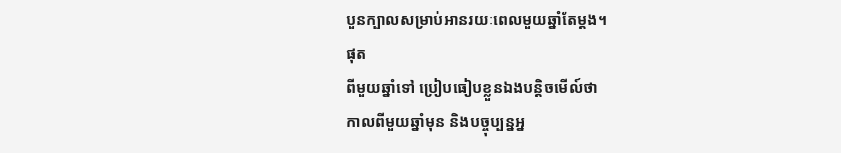បួនក្បាលសម្រាប់អានរយៈពេលមួយឆ្នាំតែម្ដង។
ផុត
ពីមួយឆ្នាំទៅ ប្រៀបធៀបខ្លួនឯងបន្តិចមើល៍ថា
កាលពីមួយឆ្នាំមុន និងបច្ចុប្បន្នអ្ន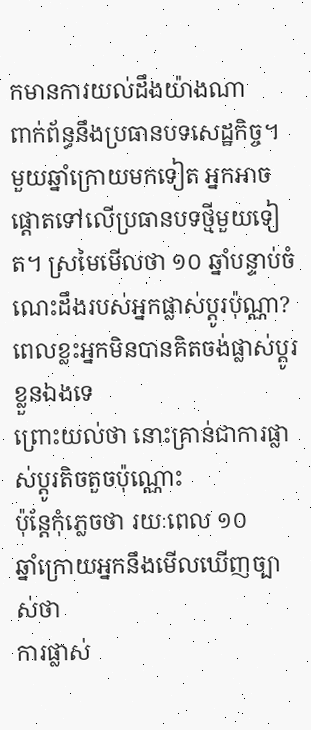កមានការយល់ដឹងយ៉ាងណា
ពាក់ព័ន្ធនឹងប្រធានបទសេដ្ឋកិច្ច។
មួយឆ្នាំក្រោយមកទៀត អ្នកអាចផ្ដោតទៅលើប្រធានបទថ្មីមួយទៀត។ ស្រមៃមើលថា ១០ ឆ្នាំបន្ទាប់ចំណេះដឹងរបស់អ្នកផ្លាស់ប្ដូរប៉ុណ្ណា? ពេលខ្លះអ្នកមិនបានគិតចង់ផ្លាស់ប្ដូរខ្លួនឯងទេ
ព្រោះយល់ថា នោះគ្រាន់ជាការផ្លាស់ប្ដូរតិចតួចប៉ុណ្ណោះ
ប៉ុន្តែកុំភ្លេចថា រយៈពេល ១០
ឆ្នាំក្រោយអ្នកនឹងមើលឃើញច្បាស់ថា
ការផ្លាស់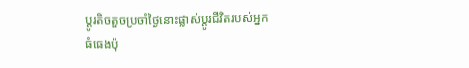ប្ដូរតិចតួចប្រចាំថ្ងៃនោះផ្លាស់ប្ដូរជីវិតរបស់អ្នក
ធំធេងប៉ុ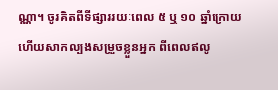ណ្ណា។ ចូរគិតពីទីផ្សាររយៈពេល ៥ ឬ ១០ ឆ្នាំក្រោយ
ហើយសាកល្បងសម្រួចខ្លួនអ្នក ពីពេលឥលូ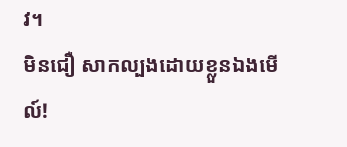វ។
មិនជឿ សាកល្បងដោយខ្លួនឯងមើល៍!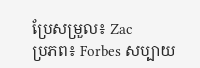ប្រែសម្រួល៖ Zac
ប្រភព៖ Forbes សប្បាយ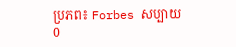ប្រភព៖ Forbes សប្បាយ
0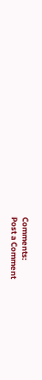Comments:
Post a Comment